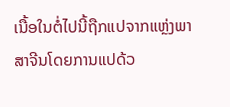ເນື້ອໃນຕໍ່ໄປນີ້ຖືກແປຈາກແຫຼ່ງພາສາຈີນໂດຍການແປດ້ວ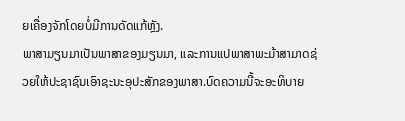ຍເຄື່ອງຈັກໂດຍບໍ່ມີການດັດແກ້ຫຼັງ.
ພາສາມຽນມາເປັນພາສາຂອງມຽນມາ, ແລະການແປພາສາພະມ້າສາມາດຊ່ວຍໃຫ້ປະຊາຊົນເອົາຊະນະອຸປະສັກຂອງພາສາ.ບົດຄວາມນີ້ຈະອະທິບາຍ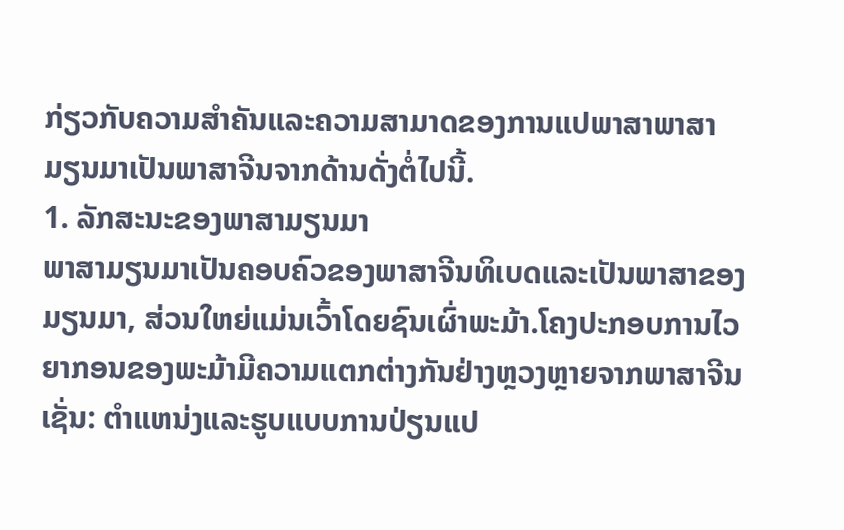ກ່ຽວກັບຄວາມສໍາຄັນແລະຄວາມສາມາດຂອງການແປພາສາພາສາມຽນມາເປັນພາສາຈີນຈາກດ້ານດັ່ງຕໍ່ໄປນີ້.
1. ລັກສະນະຂອງພາສາມຽນມາ
ພາສາມຽນມາເປັນຄອບຄົວຂອງພາສາຈີນທິເບດແລະເປັນພາສາຂອງມຽນມາ, ສ່ວນໃຫຍ່ແມ່ນເວົ້າໂດຍຊົນເຜົ່າພະມ້າ.ໂຄງປະກອບການໄວຍາກອນຂອງພະມ້າມີຄວາມແຕກຕ່າງກັນຢ່າງຫຼວງຫຼາຍຈາກພາສາຈີນເຊັ່ນ: ຕໍາແຫນ່ງແລະຮູບແບບການປ່ຽນແປ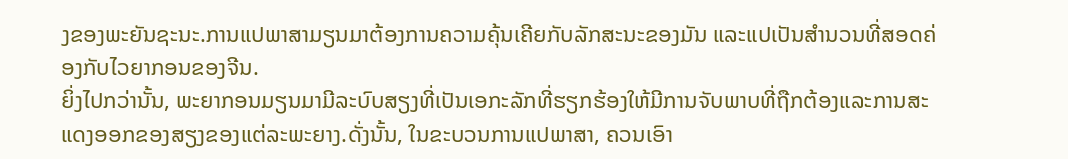ງຂອງພະຍັນຊະນະ.ການແປພາສາມຽນມາຕ້ອງການຄວາມຄຸ້ນເຄີຍກັບລັກສະນະຂອງມັນ ແລະແປເປັນສຳນວນທີ່ສອດຄ່ອງກັບໄວຍາກອນຂອງຈີນ.
ຍິ່ງໄປກວ່ານັ້ນ, ພະຍາກອນມຽນມາມີລະບົບສຽງທີ່ເປັນເອກະລັກທີ່ຮຽກຮ້ອງໃຫ້ມີການຈັບພາບທີ່ຖືກຕ້ອງແລະການສະແດງອອກຂອງສຽງຂອງແຕ່ລະພະຍາງ.ດັ່ງນັ້ນ, ໃນຂະບວນການແປພາສາ, ຄວນເອົາ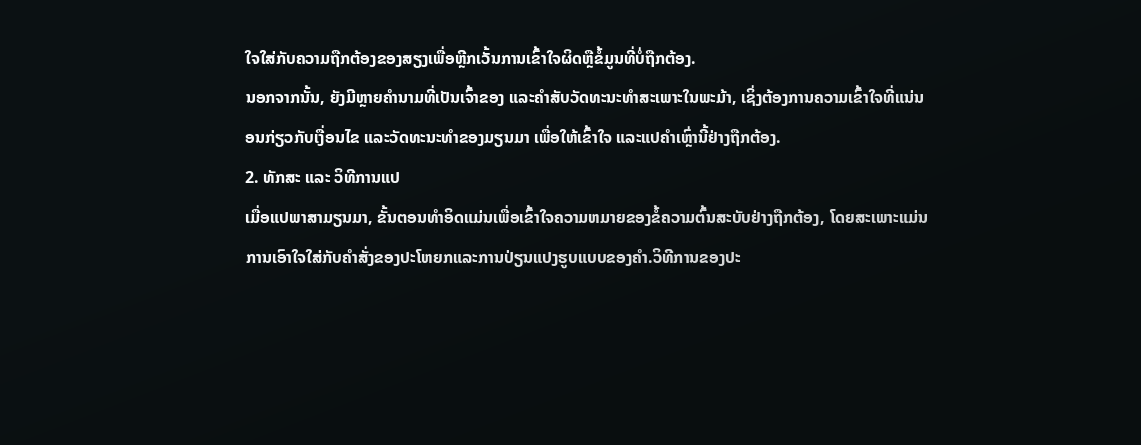ໃຈໃສ່ກັບຄວາມຖືກຕ້ອງຂອງສຽງເພື່ອຫຼີກເວັ້ນການເຂົ້າໃຈຜິດຫຼືຂໍ້ມູນທີ່ບໍ່ຖືກຕ້ອງ.
ນອກຈາກນັ້ນ, ຍັງມີຫຼາຍຄໍານາມທີ່ເປັນເຈົ້າຂອງ ແລະຄໍາສັບວັດທະນະທໍາສະເພາະໃນພະມ້າ, ເຊິ່ງຕ້ອງການຄວາມເຂົ້າໃຈທີ່ແນ່ນອນກ່ຽວກັບເງື່ອນໄຂ ແລະວັດທະນະທໍາຂອງມຽນມາ ເພື່ອໃຫ້ເຂົ້າໃຈ ແລະແປຄໍາເຫຼົ່ານີ້ຢ່າງຖືກຕ້ອງ.
2. ທັກສະ ແລະ ວິທີການແປ
ເມື່ອແປພາສາມຽນມາ, ຂັ້ນຕອນທໍາອິດແມ່ນເພື່ອເຂົ້າໃຈຄວາມຫມາຍຂອງຂໍ້ຄວາມຕົ້ນສະບັບຢ່າງຖືກຕ້ອງ, ໂດຍສະເພາະແມ່ນການເອົາໃຈໃສ່ກັບຄໍາສັ່ງຂອງປະໂຫຍກແລະການປ່ຽນແປງຮູບແບບຂອງຄໍາ.ວິທີການຂອງປະ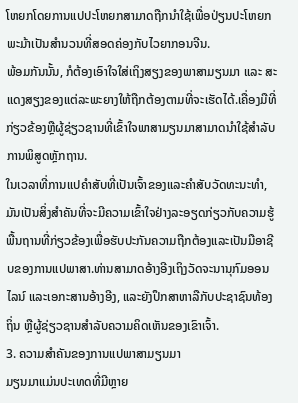ໂຫຍກໂດຍການແປປະໂຫຍກສາມາດຖືກນໍາໃຊ້ເພື່ອປ່ຽນປະໂຫຍກພະມ້າເປັນສໍານວນທີ່ສອດຄ່ອງກັບໄວຍາກອນຈີນ.
ພ້ອມກັນນັ້ນ, ກໍຕ້ອງເອົາໃຈໃສ່ເຖິງສຽງຂອງພາສາມຽນມາ ແລະ ສະແດງສຽງຂອງແຕ່ລະພະຍາງໃຫ້ຖືກຕ້ອງຕາມທີ່ຈະເຮັດໄດ້.ເຄື່ອງມືທີ່ກ່ຽວຂ້ອງຫຼືຜູ້ຊ່ຽວຊານທີ່ເຂົ້າໃຈພາສາມຽນມາສາມາດນໍາໃຊ້ສໍາລັບການພິສູດຫຼັກຖານ.
ໃນເວລາທີ່ການແປຄໍາສັບທີ່ເປັນເຈົ້າຂອງແລະຄໍາສັບວັດທະນະທໍາ, ມັນເປັນສິ່ງສໍາຄັນທີ່ຈະມີຄວາມເຂົ້າໃຈຢ່າງລະອຽດກ່ຽວກັບຄວາມຮູ້ພື້ນຖານທີ່ກ່ຽວຂ້ອງເພື່ອຮັບປະກັນຄວາມຖືກຕ້ອງແລະເປັນມືອາຊີບຂອງການແປພາສາ.ທ່ານສາມາດອ້າງອີງເຖິງວັດຈະນານຸກົມອອນໄລນ໌ ແລະເອກະສານອ້າງອີງ, ແລະຍັງປຶກສາຫາລືກັບປະຊາຊົນທ້ອງຖິ່ນ ຫຼືຜູ້ຊ່ຽວຊານສໍາລັບຄວາມຄິດເຫັນຂອງເຂົາເຈົ້າ.
3. ຄວາມສຳຄັນຂອງການແປພາສາມຽນມາ
ມຽນມາແມ່ນປະເທດທີ່ມີຫຼາຍ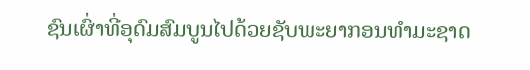ຊົນເຜົ່າທີ່ອຸດົມສົມບູນໄປດ້ວຍຊັບພະຍາກອນທຳມະຊາດ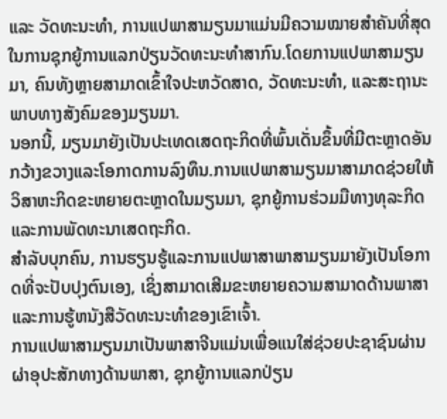ແລະ ວັດທະນະທຳ, ການແປພາສາມຽນມາແມ່ນມີຄວາມໝາຍສຳຄັນທີ່ສຸດໃນການຊຸກຍູ້ການແລກປ່ຽນວັດທະນະທຳສາກົນ.ໂດຍການແປພາສາມຽນມາ, ຄົນທັງຫຼາຍສາມາດເຂົ້າໃຈປະຫວັດສາດ, ວັດທະນະທຳ, ແລະສະຖານະພາບທາງສັງຄົມຂອງມຽນມາ.
ນອກນີ້, ມຽນມາຍັງເປັນປະເທດເສດຖະກິດທີ່ພົ້ນເດັ່ນຂຶ້ນທີ່ມີຕະຫຼາດອັນກວ້າງຂວາງແລະໂອກາດການລົງທຶນ.ການແປພາສາມຽນມາສາມາດຊ່ວຍໃຫ້ວິສາຫະກິດຂະຫຍາຍຕະຫຼາດໃນມຽນມາ, ຊຸກຍູ້ການຮ່ວມມືທາງທຸລະກິດແລະການພັດທະນາເສດຖະກິດ.
ສໍາລັບບຸກຄົນ, ການຮຽນຮູ້ແລະການແປພາສາພາສາມຽນມາຍັງເປັນໂອກາດທີ່ຈະປັບປຸງຕົນເອງ, ເຊິ່ງສາມາດເສີມຂະຫຍາຍຄວາມສາມາດດ້ານພາສາແລະການຮູ້ຫນັງສືວັດທະນະທໍາຂອງເຂົາເຈົ້າ.
ການແປພາສາມຽນມາເປັນພາສາຈີນແມ່ນເພື່ອແນໃສ່ຊ່ວຍປະຊາຊົນຜ່ານຜ່າອຸປະສັກທາງດ້ານພາສາ, ຊຸກຍູ້ການແລກປ່ຽນ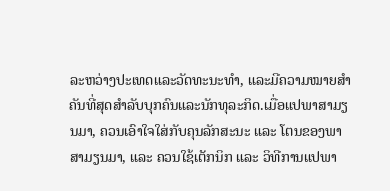ລະຫວ່າງປະເທດແລະວັດທະນະທຳ, ແລະມີຄວາມໝາຍສຳຄັນທີ່ສຸດສຳລັບບຸກຄົນແລະນັກທຸລະກິດ.ເມື່ອແປພາສາມຽນມາ, ຄວນເອົາໃຈໃສ່ກັບຄຸນລັກສະນະ ແລະ ໂຕນຂອງພາສາມຽນມາ, ແລະ ຄວນໃຊ້ເຕັກນິກ ແລະ ວິທີການແປພາ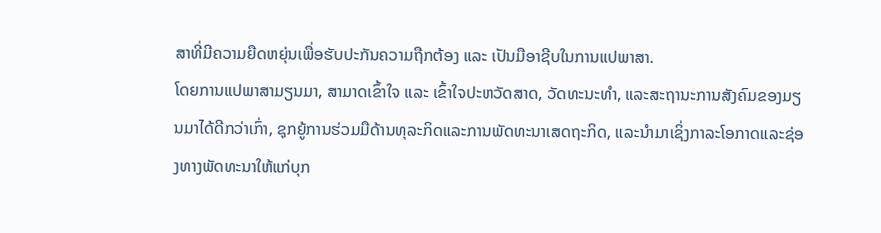ສາທີ່ມີຄວາມຍືດຫຍຸ່ນເພື່ອຮັບປະກັນຄວາມຖືກຕ້ອງ ແລະ ເປັນມືອາຊີບໃນການແປພາສາ.
ໂດຍການແປພາສາມຽນມາ, ສາມາດເຂົ້າໃຈ ແລະ ເຂົ້າໃຈປະຫວັດສາດ, ວັດທະນະທຳ, ແລະສະຖານະການສັງຄົມຂອງມຽນມາໄດ້ດີກວ່າເກົ່າ, ຊຸກຍູ້ການຮ່ວມມືດ້ານທຸລະກິດແລະການພັດທະນາເສດຖະກິດ, ແລະນຳມາເຊິ່ງກາລະໂອກາດແລະຊ່ອງທາງພັດທະນາໃຫ້ແກ່ບຸກ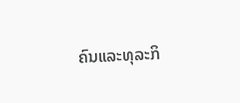ຄົນແລະທຸລະກິ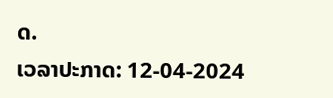ດ.
ເວລາປະກາດ: 12-04-2024